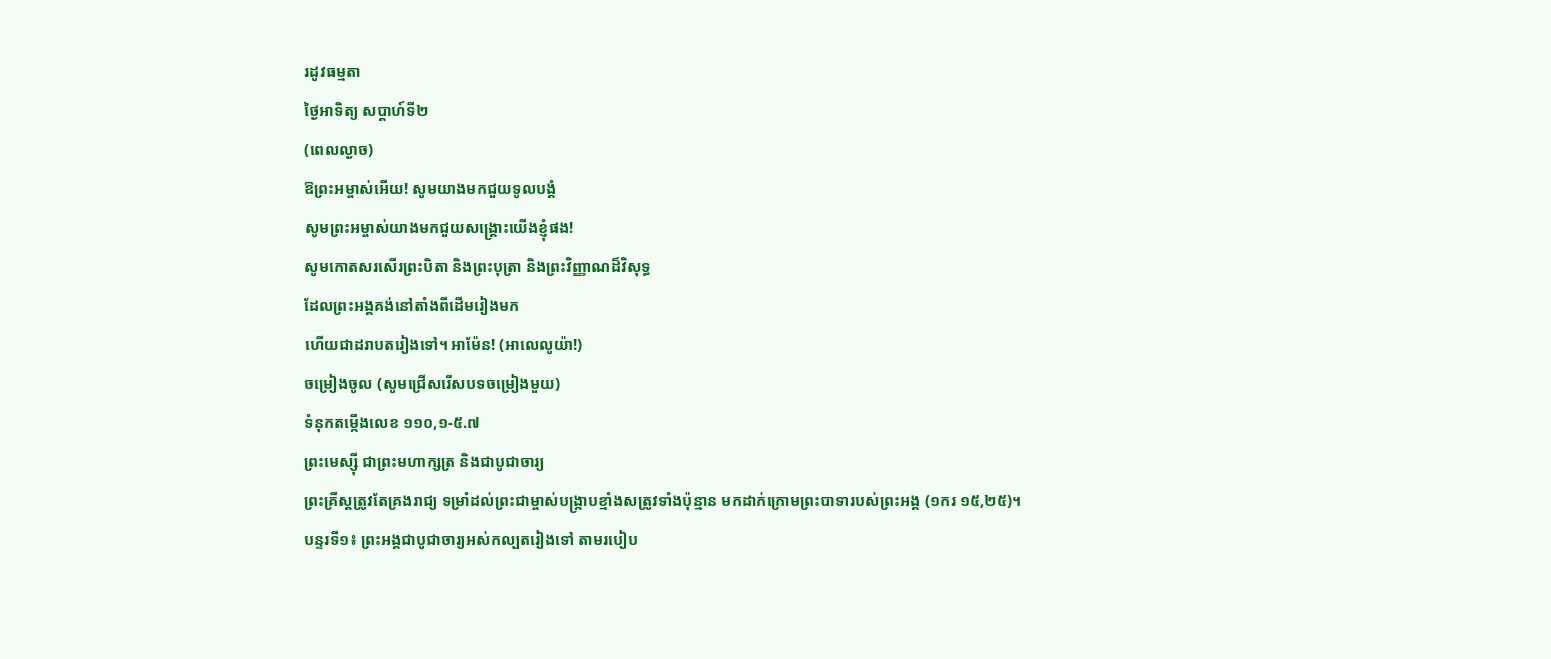រដូវធម្មតា
ថ្ងៃអាទិត្យ សប្ដាហ៍ទី២
(ពេលល្ងាច)
ឱព្រះអម្ចាស់អើយ! សូមយាងមកជួយទូលបង្គំ
សូមព្រះអម្ចាស់យាងមកជួយសង្គ្រោះយើងខ្ញុំផង!
សូមកោតសរសើរព្រះបិតា និងព្រះបុត្រា និងព្រះវិញ្ញាណដ៏វិសុទ្ធ
ដែលព្រះអង្គគង់នៅតាំងពីដើមរៀងមក
ហើយជាដរាបតរៀងទៅ។ អាម៉ែន! (អាលេលូយ៉ា!)
ចម្រៀងចូល (សូមជ្រើសរើសបទចម្រៀងមួយ)
ទំនុកតម្កើងលេខ ១១០,១-៥.៧
ព្រះមេស្ស៊ី ជាព្រះមហាក្សត្រ និងជាបូជាចារ្យ
ព្រះគ្រីស្តត្រូវតែគ្រងរាជ្យ ទម្រាំដល់ព្រះជាម្ចាស់បង្ក្រាបខ្មាំងសត្រូវទាំងប៉ុន្មាន មកដាក់ក្រោមព្រះបាទារបស់ព្រះអង្គ (១ករ ១៥,២៥)។
បន្ទរទី១៖ ព្រះអង្គជាបូជាចារ្យអស់កល្បតរៀងទៅ តាមរបៀប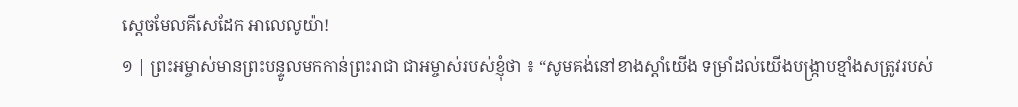ស្តេចមែលគីសេដែក អាលេលូយ៉ា!
១ | ព្រះអម្ចាស់មានព្រះបន្ទូលមកកាន់ព្រះរាជា ជាអម្ចាស់របស់ខ្ញុំថា ៖ “សូមគង់នៅខាងស្តាំយើង ទម្រាំដល់យើងបង្រ្កាបខ្មាំងសត្រូវរបស់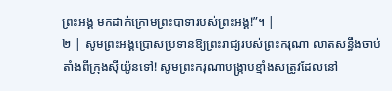ព្រះអង្គ មកដាក់ក្រោមព្រះបាទារបស់ព្រះអង្គ!”។ |
២ | សូមព្រះអង្គប្រោសប្រទានឱ្យព្រះរាជ្យរបស់ព្រះករុណា លាតសន្ធឹងចាប់តាំងពីក្រុងស៊ីយ៉ូនទៅ! សូមព្រះករុណាបង្ក្រាបខ្មាំងសត្រូវដែលនៅ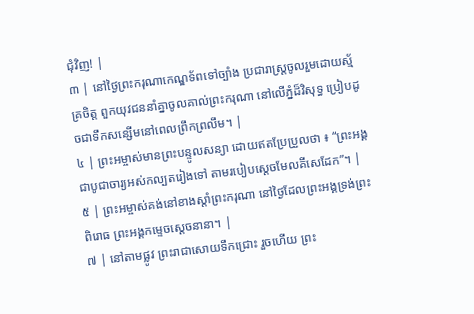ជុំវិញ! |
៣ | នៅថ្ងៃព្រះករុណាកេណ្ឌទ័ពទៅច្បាំង ប្រជារាស្ត្រចូលរួមដោយស្ម័គ្រចិត្ត ពួកយុវជននាំគ្នាចូលគាល់ព្រះករុណា នៅលើភ្នំដ៏វិសុទ្ធ ប្រៀបដូចជាទឹកសន្សើមនៅពេលព្រឹកព្រលឹម។ |
៤ | ព្រះអម្ចាស់មានព្រះបន្ទូលសន្យា ដោយឥតប្រែប្រួលថា ៖ “ព្រះអង្គជាបូជាចារ្យអស់កល្បតរៀងទៅ តាមរបៀបស្តេចមែលគីសេដែក”។ |
៥ | ព្រះអម្ចាស់គង់នៅខាងស្តាំព្រះករុណា នៅថ្ងៃដែលព្រះអង្គទ្រង់ព្រះពិរោធ ព្រះអង្គកម្ទេចស្តេចនានា។ |
៧ | នៅតាមផ្លូវ ព្រះរាជាសោយទឹកជ្រោះ រួចហើយ ព្រះ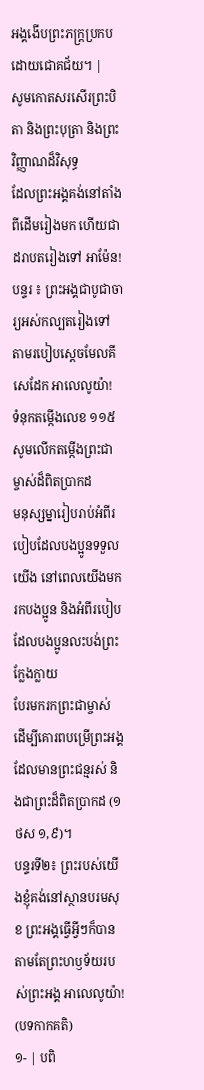អង្គងើបព្រះភក្ត្រប្រកបដោយជោគជ័យ។ |
សូមកោតសរសើរព្រះបិតា និងព្រះបុត្រា និងព្រះវិញ្ញាណដ៏វិសុទ្ធ
ដែលព្រះអង្គគង់នៅតាំងពីដើមរៀងមក ហើយជាដរាបតរៀងទៅ អាម៉ែន!
បន្ទរ ៖ ព្រះអង្គជាបូជាចារ្យអស់កល្បតរៀងទៅ តាមរបៀបស្តេចមែលគីសេដែក អាលេលូយ៉ា!
ទំនុកតម្កើងលេខ ១១៥
សូមលើកតម្កើងព្រះជាម្ចាស់ដ៏ពិតប្រាកដ
មនុស្សម្នារៀបរាប់អំពីរបៀបដែលបងប្អូនទទួលយើង នៅពេលយើងមករកបងប្អូន និងអំពីរបៀបដែលបងប្អូនលះបង់ព្រះក្លែងក្លាយ
បែរមករកព្រះជាម្ចាស់ ដើម្បីគោរពបម្រើព្រះអង្គដែលមានព្រះជន្មរស់ និងជាព្រះដ៏ពិតប្រាកដ (១ថស ១,៩)។
បន្ទរទី២៖ ព្រះរបស់យើងខ្ញុំគង់នៅស្ថានបរមសុខ ព្រះអង្គធ្វើអ្វីៗក៏បាន តាមតែព្រះហឫទ័យរបស់ព្រះអង្គ អាលេលូយ៉ា!
(បទកាកគតិ)
១- | បពិ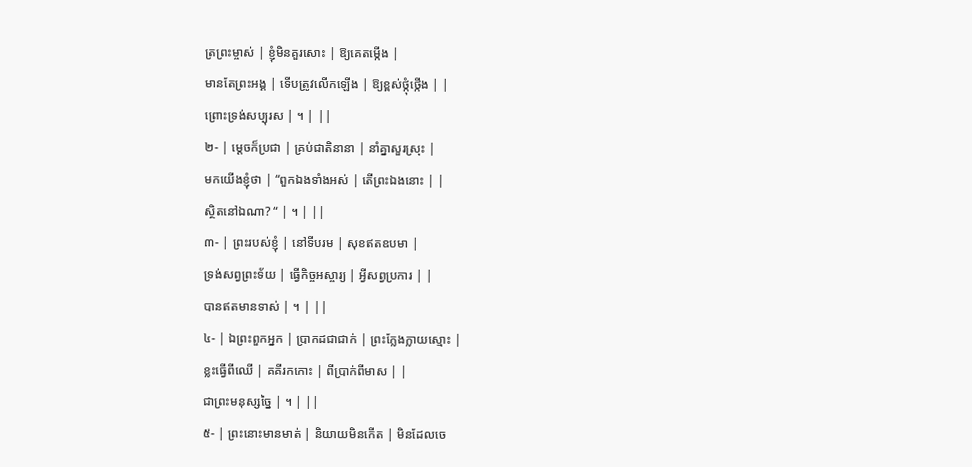ត្រព្រះម្ចាស់ | ខ្ញុំមិនគួរសោះ | ឱ្យគេតម្កើង |
មានតែព្រះអង្គ | ទើបត្រូវលើកឡើង | ឱ្យខ្ពស់ថ្កុំថ្កើង | |
ព្រោះទ្រង់សប្បុរស | ។ | ||
២- | ម្តេចក៏ប្រជា | គ្រប់ជាតិនានា | នាំគ្នាសួរស្រុះ |
មកយើងខ្ញុំថា | “ពួកឯងទាំងអស់ | តើព្រះឯងនោះ | |
ស្ថិតនៅឯណា? “ | ។ | ||
៣- | ព្រះរបស់ខ្ញុំ | នៅទីបរម | សុខឥតឧបមា |
ទ្រង់សព្វព្រះទ័យ | ធ្វើកិច្ចអស្ចារ្យ | អ្វីសព្វប្រការ | |
បានឥតមានទាស់ | ។ | ||
៤- | ឯព្រះពួកអ្នក | ប្រាកដជាជាក់ | ព្រះក្លែងក្លាយស្មោះ |
ខ្លះធ្វើពីឈើ | គគីរកកោះ | ពីប្រាក់ពីមាស | |
ជាព្រះមនុស្សច្នៃ | ។ | ||
៥- | ព្រះនោះមានមាត់ | និយាយមិនកើត | មិនដែលចេ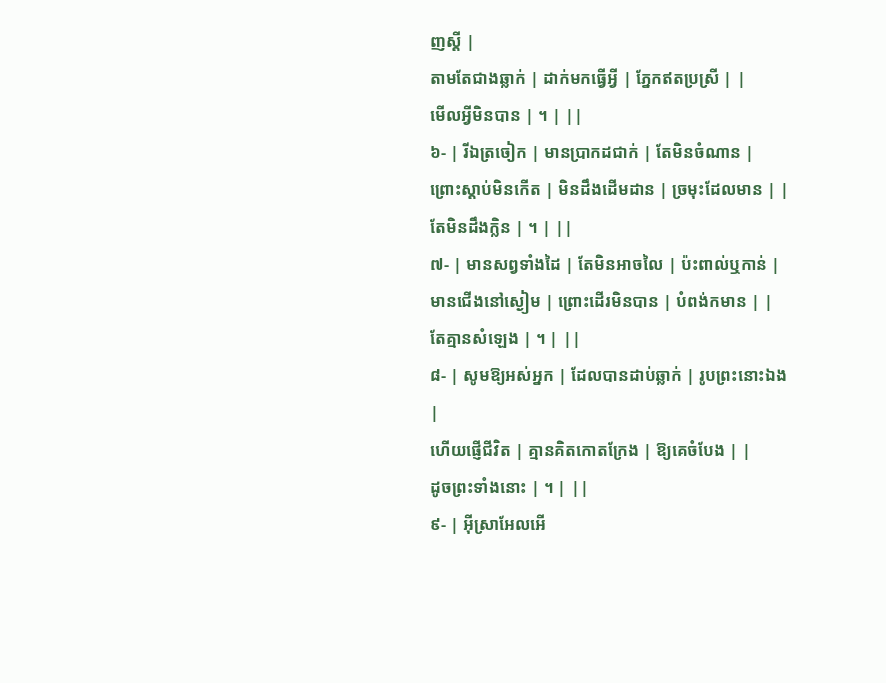ញស្តី |
តាមតែជាងឆ្លាក់ | ដាក់មកធ្វើអ្វី | ភ្នែកឥតប្រស្រី | |
មើលអ្វីមិនបាន | ។ | ||
៦- | រីឯត្រចៀក | មានប្រាកដជាក់ | តែមិនចំណាន |
ព្រោះស្តាប់មិនកើត | មិនដឹងដើមដាន | ច្រមុះដែលមាន | |
តែមិនដឹងក្លិន | ។ | ||
៧- | មានសព្វទាំងដៃ | តែមិនអាចលៃ | ប៉ះពាល់ឬកាន់ |
មានជើងនៅស្ងៀម | ព្រោះដើរមិនបាន | បំពង់កមាន | |
តែគ្មានសំឡេង | ។ | ||
៨- | សូមឱ្យអស់អ្នក | ដែលបានដាប់ឆ្លាក់ | រូបព្រះនោះឯង |
ហើយផ្ញើជីវិត | គ្មានគិតកោតក្រែង | ឱ្យគេចំបែង | |
ដូចព្រះទាំងនោះ | ។ | ||
៩- | អ៊ីស្រាអែលអើ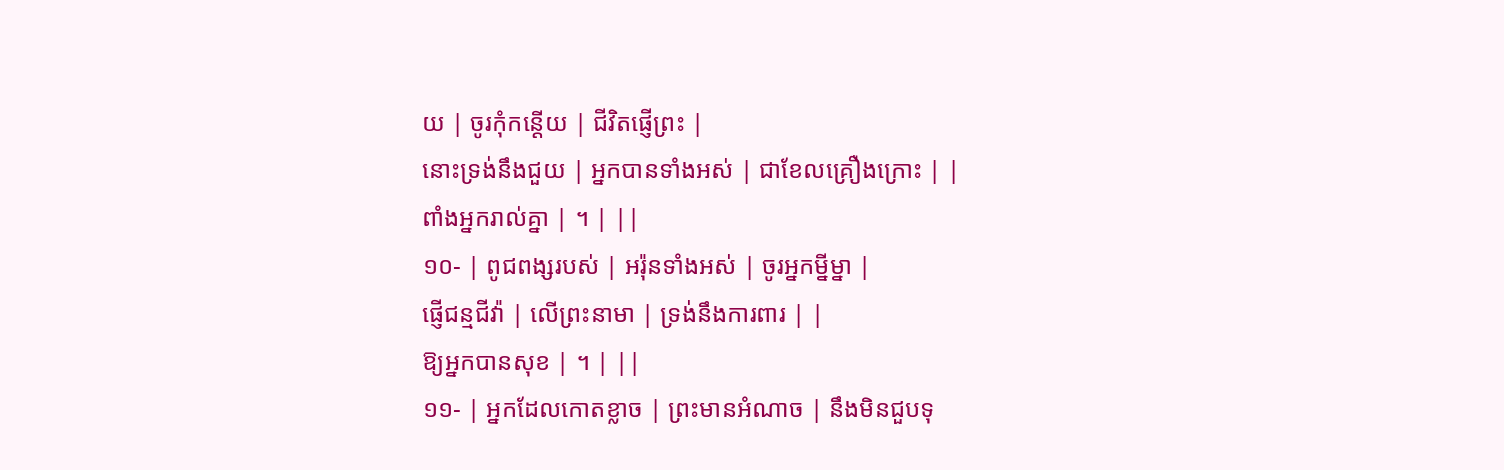យ | ចូរកុំកន្តើយ | ជីវិតផ្ញើព្រះ |
នោះទ្រង់នឹងជួយ | អ្នកបានទាំងអស់ | ជាខែលគ្រឿងក្រោះ | |
ពាំងអ្នករាល់គ្នា | ។ | ||
១០- | ពូជពង្សរបស់ | អរ៉ុនទាំងអស់ | ចូរអ្នកម្នីម្នា |
ផ្ញើជន្មជីវ៉ា | លើព្រះនាមា | ទ្រង់នឹងការពារ | |
ឱ្យអ្នកបានសុខ | ។ | ||
១១- | អ្នកដែលកោតខ្លាច | ព្រះមានអំណាច | នឹងមិនជួបទុ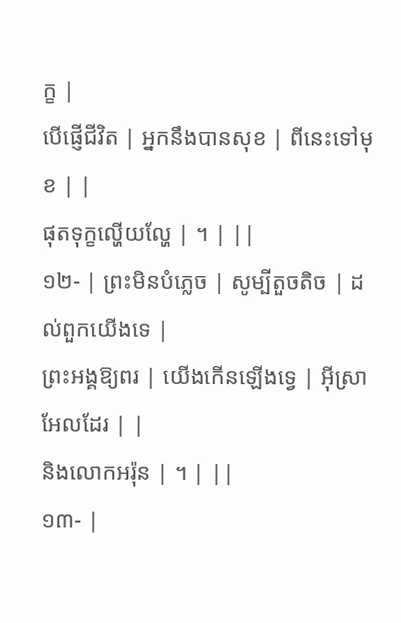ក្ខ |
បើផ្ញើជីវិត | អ្នកនឹងបានសុខ | ពីនេះទៅមុខ | |
ផុតទុក្ខល្ហើយល្ហែ | ។ | ||
១២- | ព្រះមិនបំភ្លេច | សូម្បីតួចតិច | ដល់ពួកយើងទេ |
ព្រះអង្គឱ្យពរ | យើងកើនឡើងទ្វេ | អ៊ីស្រាអែលដែរ | |
និងលោកអរ៉ុន | ។ | ||
១៣- |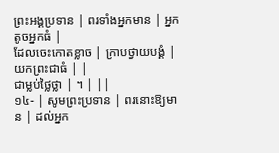ព្រះអង្គប្រទាន | ពរទាំងអ្នកមាន | អ្នកតូចអ្នកធំ |
ដែលចេះកោតខ្លាច | ក្រាបថ្វាយបង្គំ | យកព្រះជាធំ | |
ជាម្លប់ថ្លៃថ្លា | ។ | ||
១៤- | សូមព្រះប្រទាន | ពរនោះឱ្យមាន | ដល់អ្នក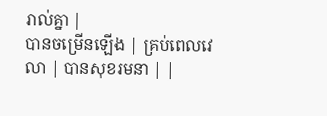រាល់គ្នា |
បានចម្រើនឡើង | គ្រប់ពេលវេលា | បានសុខរមនា | |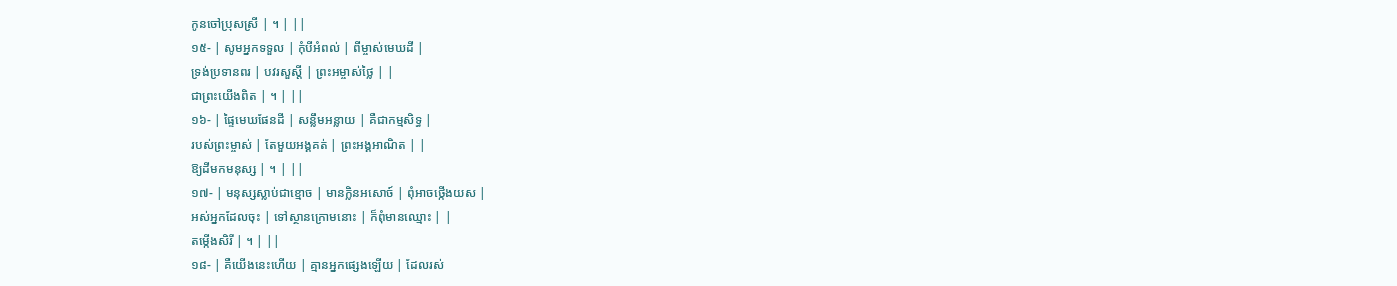កូនចៅប្រុសស្រី | ។ | ||
១៥- | សូមអ្នកទទួល | កុំបីអំពល់ | ពីម្ចាស់មេឃដី |
ទ្រង់ប្រទានពរ | បវរសួស្តី | ព្រះអម្ចាស់ថ្លៃ | |
ជាព្រះយើងពិត | ។ | ||
១៦- | ផ្ទៃមេឃផែនដី | សន្លឹមអន្លាយ | គឺជាកម្មសិទ្ធ |
របស់ព្រះម្ចាស់ | តែមួយអង្គគត់ | ព្រះអង្គអាណិត | |
ឱ្យដីមកមនុស្ស | ។ | ||
១៧- | មនុស្សស្លាប់ជាខ្មោច | មានក្លិនអសោច៍ | ពុំអាចថ្កើងយស |
អស់អ្នកដែលចុះ | ទៅស្ថានក្រោមនោះ | ក៏ពុំមានឈ្មោះ | |
តម្កើងសិរី | ។ | ||
១៨- | គឺយើងនេះហើយ | គ្មានអ្នកផ្សេងឡើយ | ដែលរស់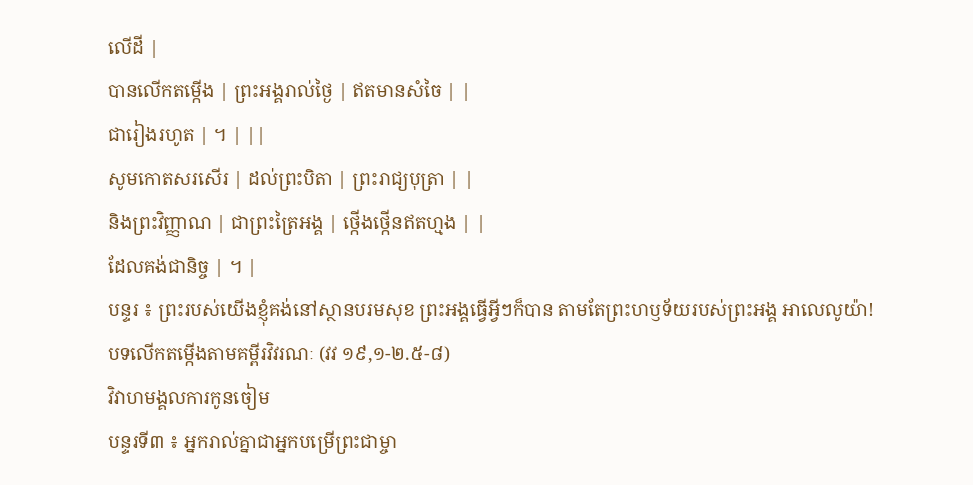លើដី |
បានលើកតម្កើង | ព្រះអង្គរាល់ថ្ងៃ | ឥតមានសំចៃ | |
ជារៀងរហូត | ។ | ||
សូមកោតសរសើរ | ដល់ព្រះបិតា | ព្រះរាជ្យបុត្រា | |
និងព្រះវិញ្ញាណ | ជាព្រះត្រៃអង្គ | ថ្កើងថ្កើនឥតហ្មង | |
ដែលគង់ជានិច្ច | ។ |
បន្ទរ ៖ ព្រះរបស់យើងខ្ញុំគង់នៅស្ថានបរមសុខ ព្រះអង្គធ្វើអ្វីៗក៏បាន តាមតែព្រះហឫទ័យរបស់ព្រះអង្គ អាលេលូយ៉ា!
បទលើកតម្កើងតាមគម្ពីរវិវរណៈ (វវ ១៩,១-២.៥-៨)
វិវាហមង្គលការកូនចៀម
បន្ទរទី៣ ៖ អ្នករាល់គ្នាជាអ្នកបម្រើព្រះជាម្ចា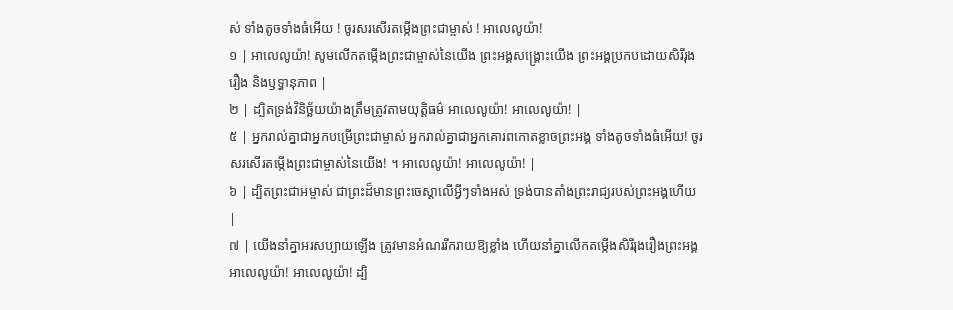ស់ ទាំងតូចទាំងធំអើយ ! ចូរសរសើរតម្កើងព្រះជាម្ចាស់ ! អាលេលូយ៉ា!
១ | អាលេលូយ៉ា! សូមលើកតម្កើងព្រះជាម្ចាស់នៃយើង ព្រះអង្គសង្គ្រោះយើង ព្រះអង្គប្រកបដោយសិរីរុងរឿង និងឫទ្ធានុភាព |
២ | ដ្បិតទ្រង់វិនិច្ឆ័យយ៉ាងត្រឹមត្រូវតាមយុត្តិធម៌ អាលេលូយ៉ា! អាលេលូយ៉ា! |
៥ | អ្នករាល់គ្នាជាអ្នកបម្រើព្រះជាម្ចាស់ អ្នករាល់គ្នាជាអ្នកគោរពកោតខ្លាចព្រះអង្គ ទាំងតូចទាំងធំអើយ! ចូរសរសើរតម្កើងព្រះជាម្ចាស់នៃយើង! ។ អាលេលូយ៉ា! អាលេលូយ៉ា! |
៦ | ដ្បិតព្រះជាអម្ចាស់ ជាព្រះដ៏មានព្រះចេស្តាលើអ្វីៗទាំងអស់ ទ្រង់បានតាំងព្រះរាជ្យរបស់ព្រះអង្គហើយ |
៧ | យើងនាំគ្នាអរសប្បាយឡើង ត្រូវមានអំណររីករាយឱ្យខ្លាំង ហើយនាំគ្នាលើកតម្កើងសិរីរុងរឿងព្រះអង្គ អាលេលូយ៉ា! អាលេលូយ៉ា! ដ្បិ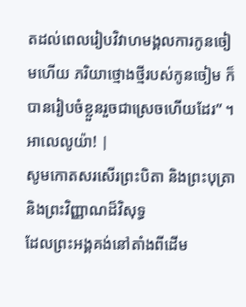តដល់ពេលរៀបវិវាហមង្គលការកូនចៀមហើយ ភរិយាថ្មោងថ្មីរបស់កូនចៀម ក៏បានរៀបចំខ្លួនរួចជាស្រេចហើយដែរ” ។ អាលេលូយ៉ា! |
សូមកោតសរសើរព្រះបិតា និងព្រះបុត្រា និងព្រះវិញ្ញាណដ៏វិសុទ្ធ
ដែលព្រះអង្គគង់នៅតាំងពីដើម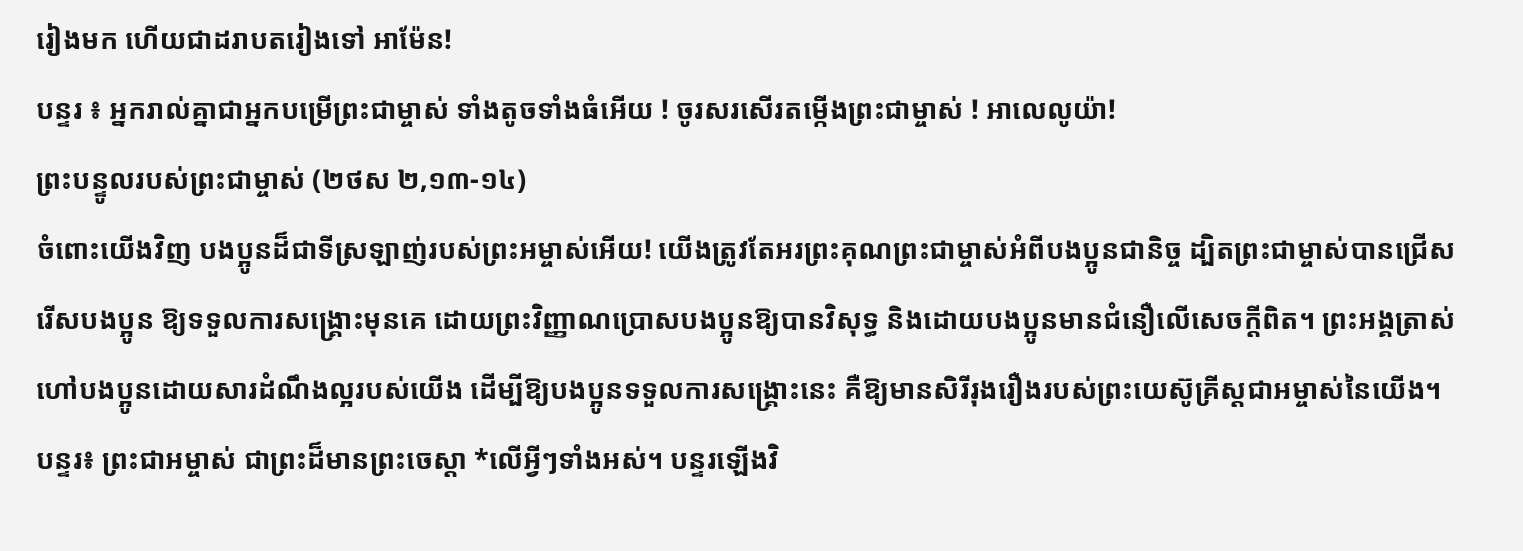រៀងមក ហើយជាដរាបតរៀងទៅ អាម៉ែន!
បន្ទរ ៖ អ្នករាល់គ្នាជាអ្នកបម្រើព្រះជាម្ចាស់ ទាំងតូចទាំងធំអើយ ! ចូរសរសើរតម្កើងព្រះជាម្ចាស់ ! អាលេលូយ៉ា!
ព្រះបន្ទូលរបស់ព្រះជាម្ចាស់ (២ថស ២,១៣-១៤)
ចំពោះយើងវិញ បងប្អូនដ៏ជាទីស្រឡាញ់របស់ព្រះអម្ចាស់អើយ! យើងត្រូវតែអរព្រះគុណព្រះជាម្ចាស់អំពីបងប្អូនជានិច្ច ដ្បិតព្រះជាម្ចាស់បានជ្រើសរើសបងប្អូន ឱ្យទទួលការសង្គ្រោះមុនគេ ដោយព្រះវិញ្ញាណប្រោសបងប្អូនឱ្យបានវិសុទ្ធ និងដោយបងប្អូនមានជំនឿលើសេចក្តីពិត។ ព្រះអង្គត្រាស់ហៅបងប្អូនដោយសារដំណឹងល្អរបស់យើង ដើម្បីឱ្យបងប្អូនទទួលការសង្គ្រោះនេះ គឺឱ្យមានសិរីរុងរឿងរបស់ព្រះយេស៊ូគ្រីស្តជាអម្ចាស់នៃយើង។
បន្ទរ៖ ព្រះជាអម្ចាស់ ជាព្រះដ៏មានព្រះចេស្តា *លើអ្វីៗទាំងអស់។ បន្ទរឡើងវិ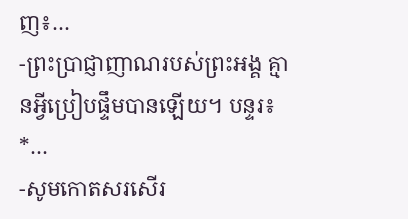ញ៖…
-ព្រះប្រាជ្ញាញាណរបស់ព្រះអង្គ គ្មានអ្វីប្រៀបផ្ទឹមបានឡើយ។ បន្ទរ៖ *…
-សូមកោតសរសើរ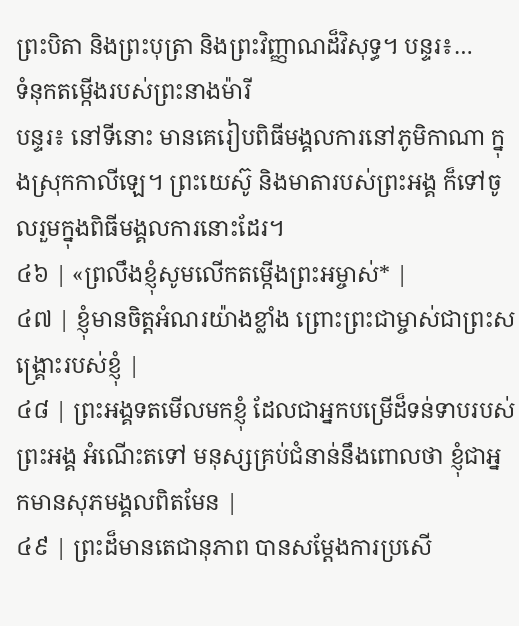ព្រះបិតា និងព្រះបុត្រា និងព្រះវិញ្ញាណដ៏វិសុទ្ធ។ បន្ទរ៖…
ទំនុកតម្កើងរបស់ព្រះនាងម៉ារី
បន្ទរ៖ នៅទីនោះ មានគេរៀបពិធីមង្គលការនៅភូមិកាណា ក្នុងស្រុកកាលីឡេ។ ព្រះយេស៊ូ និងមាតារបស់ព្រះអង្គ ក៏ទៅចូលរួមក្នុងពិធីមង្គលការនោះដែរ។
៤៦ | «ព្រលឹងខ្ញុំសូមលើកតម្កើងព្រះអម្ចាស់* |
៤៧ | ខ្ញុំមានចិត្តអំណរយ៉ាងខ្លាំង ព្រោះព្រះជាម្ចាស់ជាព្រះសង្គ្រោះរបស់ខ្ញុំ |
៤៨ | ព្រះអង្គទតមើលមកខ្ញុំ ដែលជាអ្នកបម្រើដ៏ទន់ទាបរបស់ព្រះអង្គ អំណើះតទៅ មនុស្សគ្រប់ជំនាន់នឹងពោលថា ខ្ញុំជាអ្នកមានសុភមង្គលពិតមែន |
៤៩ | ព្រះដ៏មានតេជានុភាព បានសម្ដែងការប្រសើ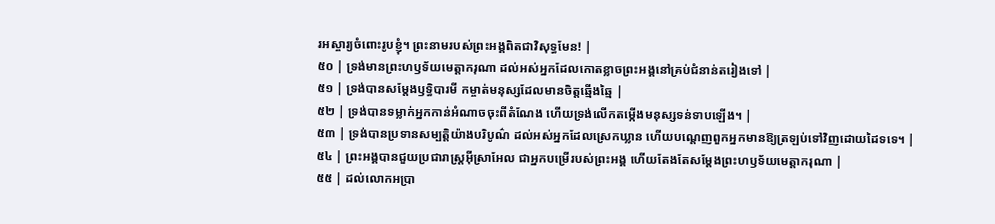រអស្ចារ្យចំពោះរូបខ្ញុំ។ ព្រះនាមរបស់ព្រះអង្គពិតជាវិសុទ្ធមែន! |
៥០ | ទ្រង់មានព្រះហឫទ័យមេត្តាករុណា ដល់អស់អ្នកដែលកោតខ្លាចព្រះអង្គនៅគ្រប់ជំនាន់តរៀងទៅ |
៥១ | ទ្រង់បានសម្ដែងឫទ្ធិបារមី កម្ចាត់មនុស្សដែលមានចិត្តឆ្មើងឆ្មៃ |
៥២ | ទ្រង់បានទម្លាក់អ្នកកាន់អំណាចចុះពីតំណែង ហើយទ្រង់លើកតម្កើងមនុស្សទន់ទាបឡើង។ |
៥៣ | ទ្រង់បានប្រទានសម្បត្តិយ៉ាងបរិបូណ៌ ដល់អស់អ្នកដែលស្រេកឃ្លាន ហើយបណ្តេញពួកអ្នកមានឱ្យត្រឡប់ទៅវិញដោយដៃទទេ។ |
៥៤ | ព្រះអង្គបានជួយប្រជារាស្ត្រអ៊ីស្រាអែល ជាអ្នកបម្រើរបស់ព្រះអង្គ ហើយតែងតែសម្ដែងព្រះហឫទ័យមេត្តាករុណា |
៥៥ | ដល់លោកអប្រា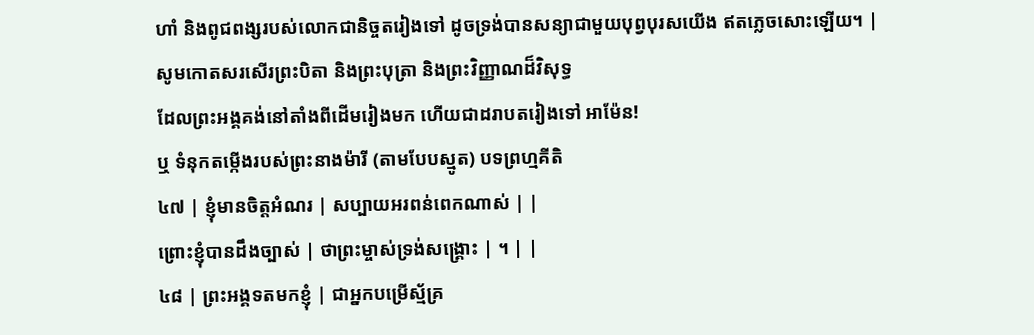ហាំ និងពូជពង្សរបស់លោកជានិច្ចតរៀងទៅ ដូចទ្រង់បានសន្យាជាមួយបុព្វបុរសយើង ឥតភ្លេចសោះឡើយ។ |
សូមកោតសរសើរព្រះបិតា និងព្រះបុត្រា និងព្រះវិញ្ញាណដ៏វិសុទ្ធ
ដែលព្រះអង្គគង់នៅតាំងពីដើមរៀងមក ហើយជាដរាបតរៀងទៅ អាម៉ែន!
ឬ ទំនុកតម្កើងរបស់ព្រះនាងម៉ារី (តាមបែបស្មូត) បទព្រហ្មគីតិ
៤៧ | ខ្ញុំមានចិត្តអំណរ | សប្បាយអរពន់ពេកណាស់ | |
ព្រោះខ្ញុំបានដឹងច្បាស់ | ថាព្រះម្ចាស់ទ្រង់សង្គ្រោះ | ។ | |
៤៨ | ព្រះអង្គទតមកខ្ញុំ | ជាអ្នកបម្រើស្ម័គ្រ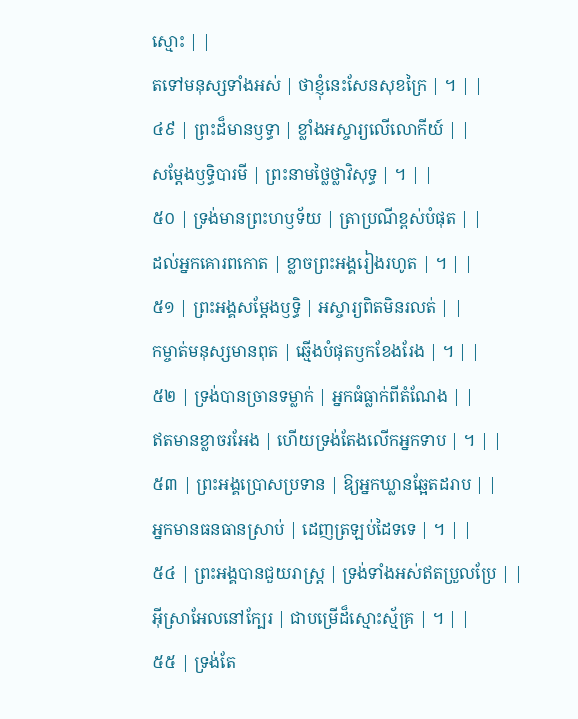ស្មោះ | |
តទៅមនុស្សទាំងអស់ | ថាខ្ញុំនេះសែនសុខក្រៃ | ។ | |
៤៩ | ព្រះដ៏មានឫទ្ធា | ខ្លាំងអស្ចារ្យលើលោកីយ៍ | |
សម្ដែងឫទ្ធិបារមី | ព្រះនាមថ្លៃថ្លាវិសុទ្ធ | ។ | |
៥០ | ទ្រង់មានព្រះហឫទ័យ | ត្រាប្រណីខ្ពស់បំផុត | |
ដល់អ្នកគោរពកោត | ខ្លាចព្រះអង្គរៀងរហូត | ។ | |
៥១ | ព្រះអង្គសម្ដែងឫទ្ធិ | អស្ចារ្យពិតមិនរលត់ | |
កម្ចាត់មនុស្សមានពុត | ឆ្មើងបំផុតឫកខែងរែង | ។ | |
៥២ | ទ្រង់បានច្រានទម្លាក់ | អ្នកធំធ្លាក់ពីតំណែង | |
ឥតមានខ្លាចរអែង | ហើយទ្រង់តែងលើកអ្នកទាប | ។ | |
៥៣ | ព្រះអង្គប្រោសប្រទាន | ឱ្យអ្នកឃ្លានឆ្អែតដរាប | |
អ្នកមានធនធានស្រាប់ | ដេញត្រឡប់ដៃទទេ | ។ | |
៥៤ | ព្រះអង្គបានជួយរាស្ត្រ | ទ្រង់ទាំងអស់ឥតប្រួលប្រែ | |
អ៊ីស្រាអែលនៅក្បែរ | ជាបម្រើដ៏ស្មោះស្ម័គ្រ | ។ | |
៥៥ | ទ្រង់តែ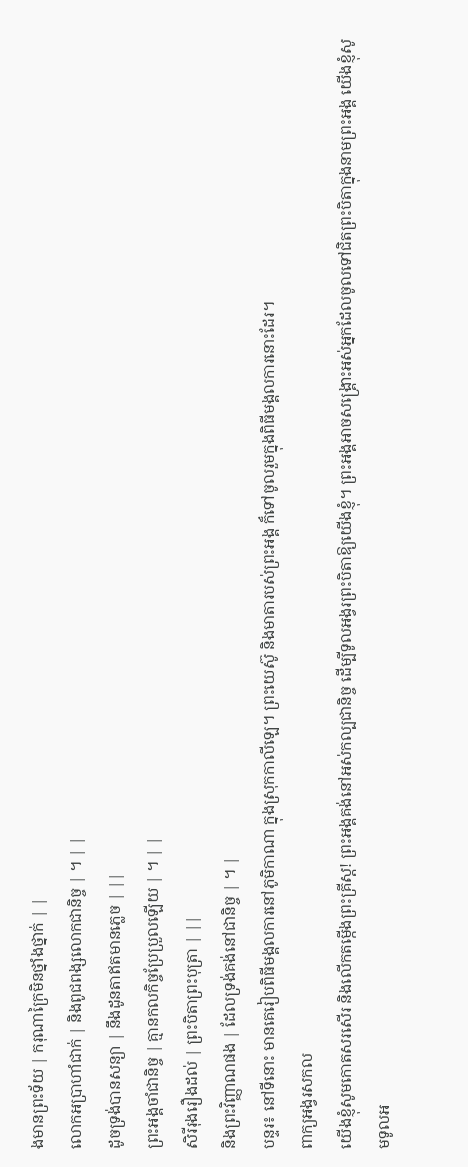ងមានព្រះទ័យ | ករុណាក្រៃមិនថ្នាំងថ្នាក់ | |
លោកអប្រាហាំជាក់ | និងពូជពង្សលោកជានិច្ច | ។ | |
ដូចទ្រង់បានសន្យា | នឹងដូនតាឥតមានភ្លេច | ||
ព្រះអង្គចាំជានិច្ច | គ្មានកលកិច្ចប្រែប្រួលឡើយ | ។ | |
សិរីរុងរឿងដល់ | ព្រះបិតាព្រះបុត្រា | ||
និងព្រះវិញ្ញាណផង | ដែលទ្រង់គង់នៅជានិច្ច | ។ |
បន្ទរ៖ នៅទីនោះ មានគេរៀបពិធីមង្គលការនៅភូមិកាណា ក្នុងស្រុកកាលីឡេ។ ព្រះយេស៊ូ និងមាតារបស់ព្រះអង្គ ក៏ទៅចូលរួមក្នុងពិធីមង្គលការនោះដែរ។
ពាក្យអង្វរសកល
យើងខ្ញុំសូមកោតសរសើរ និងលើកតម្កើងព្រះគ្រីស្ត! ព្រះអង្គគង់នៅអស់កល្បជានិច្ច ដើម្បីទូលអង្វរព្រះបិតាឱ្យយើងខ្ញុំ។ ព្រះអង្គអាចសង្រ្គោះអស់អ្នកដែលចូលទៅជិតព្រះបិតាក្នុងនាមព្រះអង្គ យើងខ្ញុំសូមទូលអ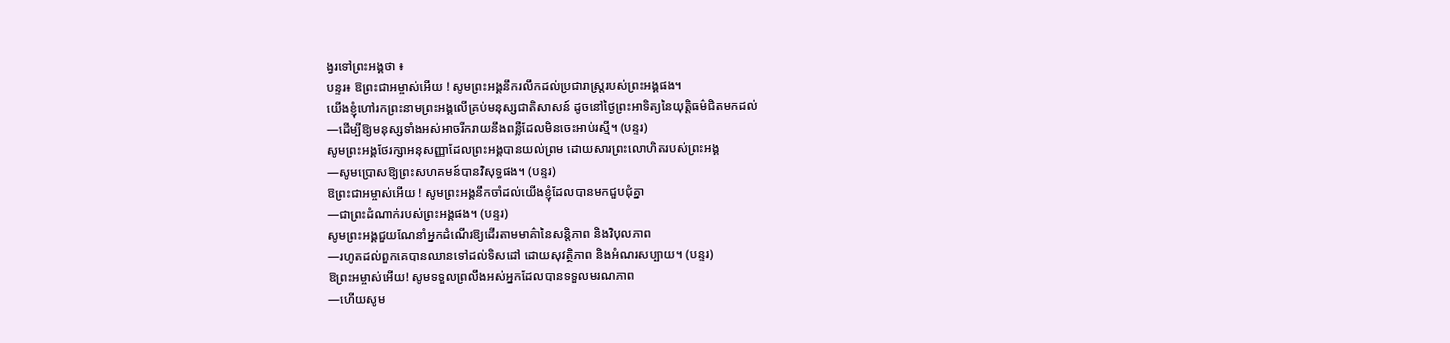ង្វរទៅព្រះអង្គថា ៖
បន្ទរ៖ ឱព្រះជាអម្ចាស់អើយ ! សូមព្រះអង្គនឹករលឹកដល់ប្រជារាស្ត្ររបស់ព្រះអង្គផង។
យើងខ្ញុំហៅរកព្រះនាមព្រះអង្គលើគ្រប់មនុស្សជាតិសាសន៍ ដូចនៅថ្ងៃព្រះអាទិត្យនៃយុត្តិធម៌ជិតមកដល់
—ដើម្បីឱ្យមនុស្សទាំងអស់អាចរីករាយនឹងពន្លឺដែលមិនចេះអាប់រស្មី។ (បន្ទរ)
សូមព្រះអង្គថែរក្សាអនុសញ្ញាដែលព្រះអង្គបានយល់ព្រម ដោយសារព្រះលោហិតរបស់ព្រះអង្គ
—សូមប្រោសឱ្យព្រះសហគមន៍បានវិសុទ្ធផង។ (បន្ទរ)
ឱព្រះជាអម្ចាស់អើយ ! សូមព្រះអង្គនឹកចាំដល់យើងខ្ញុំដែលបានមកជួបជុំគ្នា
—ជាព្រះដំណាក់របស់ព្រះអង្គផង។ (បន្ទរ)
សូមព្រះអង្គជួយណែនាំអ្នកដំណើរឱ្យដើរតាមមាគ៌ានៃសន្តិភាព និងវិបុលភាព
—រហូតដល់ពួកគេបានឈានទៅដល់ទិសដៅ ដោយសុវត្ថិភាព និងអំណរសប្បាយ។ (បន្ទរ)
ឱព្រះអម្ចាស់អើយ! សូមទទួលព្រលឹងអស់អ្នកដែលបានទទួលមរណភាព
—ហើយសូម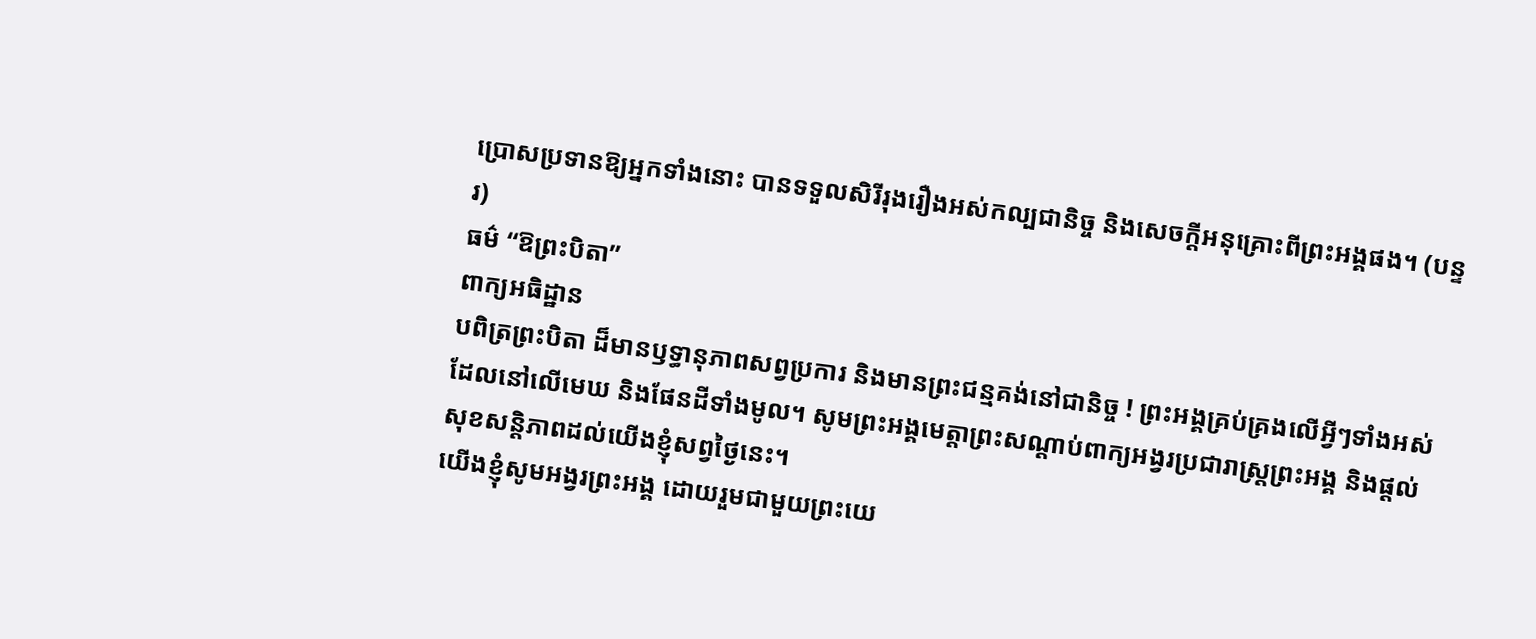ប្រោសប្រទានឱ្យអ្នកទាំងនោះ បានទទួលសិរីរុងរឿងអស់កល្បជានិច្ច និងសេចក្តីអនុគ្រោះពីព្រះអង្គផង។ (បន្ទរ)
ធម៌ “ឱព្រះបិតា”
ពាក្យអធិដ្ឋាន
បពិត្រព្រះបិតា ដ៏មានឫទ្ធានុភាពសព្វប្រការ និងមានព្រះជន្មគង់នៅជានិច្ច ! ព្រះអង្គគ្រប់គ្រងលើអ្វីៗទាំងអស់ ដែលនៅលើមេឃ និងផែនដីទាំងមូល។ សូមព្រះអង្គមេត្តាព្រះសណ្តាប់ពាក្យអង្វរប្រជារាស្រ្តព្រះអង្គ និងផ្តល់សុខសន្តិភាពដល់យើងខ្ញុំសព្វថ្ងៃនេះ។
យើងខ្ញុំសូមអង្វរព្រះអង្គ ដោយរួមជាមួយព្រះយេ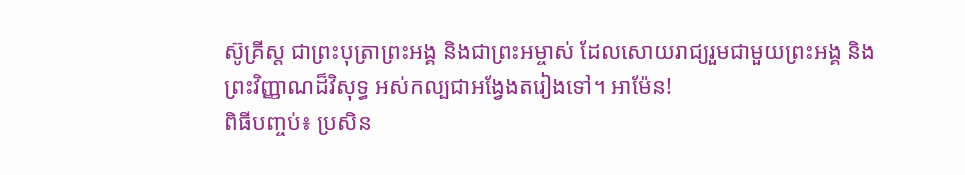ស៊ូគ្រីស្ត ជាព្រះបុត្រាព្រះអង្គ និងជាព្រះអម្ចាស់ ដែលសោយរាជ្យរួមជាមួយព្រះអង្គ និងព្រះវិញ្ញាណដ៏វិសុទ្ធ អស់កល្បជាអង្វែងតរៀងទៅ។ អាម៉ែន!
ពិធីបញ្ចប់៖ ប្រសិន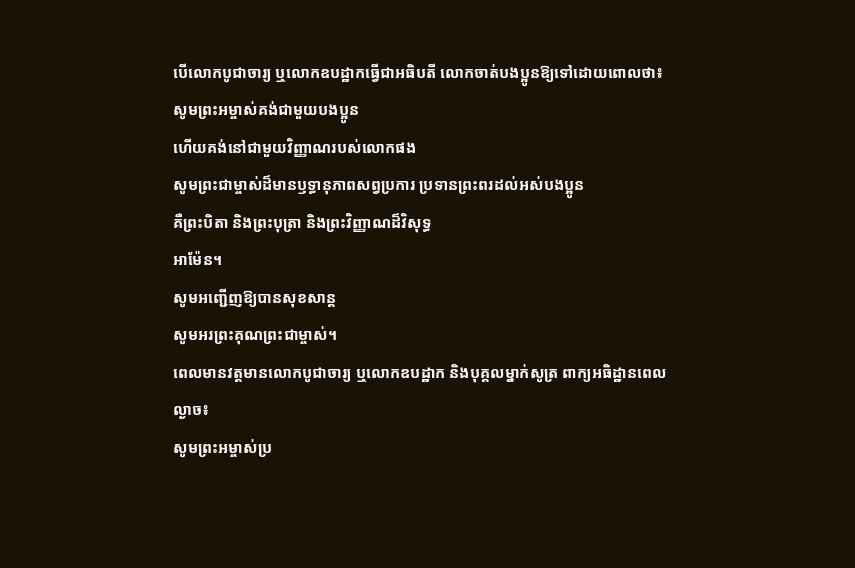បើលោកបូជាចារ្យ ឬលោកឧបដ្ឋាកធ្វើជាអធិបតី លោកចាត់បងប្អូនឱ្យទៅដោយពោលថា៖
សូមព្រះអម្ចាស់គង់ជាមួយបងប្អូន
ហើយគង់នៅជាមួយវិញ្ញាណរបស់លោកផង
សូមព្រះជាម្ចាស់ដ៏មានឫទ្ធានុភាពសព្វប្រការ ប្រទានព្រះពរដល់អស់បងប្អូន
គឺព្រះបិតា និងព្រះបុត្រា និងព្រះវិញ្ញាណដ៏វិសុទ្ធ
អាម៉ែន។
សូមអញ្ជើញឱ្យបានសុខសាន្ត
សូមអរព្រះគុណព្រះជាម្ចាស់។
ពេលមានវត្តមានលោកបូជាចារ្យ ឬលោកឧបដ្ឋាក និងបុគ្គលម្នាក់សូត្រ ពាក្យអធិដ្ឋានពេលល្ងាច៖
សូមព្រះអម្ចាស់ប្រ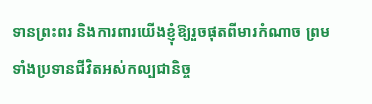ទានព្រះពរ និងការពារយើងខ្ញុំឱ្យរួចផុតពីមារកំណាច ព្រមទាំងប្រទានជីវិតអស់កល្បជានិច្ច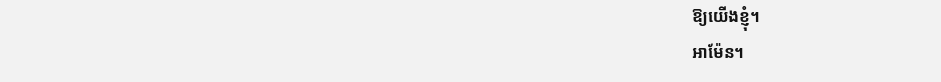ឱ្យយើងខ្ញុំ។
អាម៉ែន។